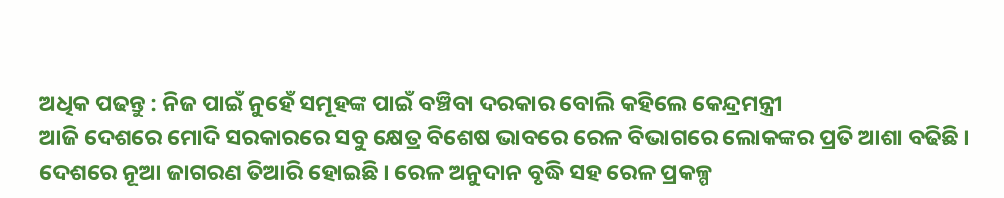ଅଧିକ ପଢନ୍ତୁ : ନିଜ ପାଇଁ ନୁହେଁ ସମୂହଙ୍କ ପାଇଁ ବଞ୍ଚିବା ଦରକାର ବୋଲି କହିଲେ କେନ୍ଦ୍ରମନ୍ତ୍ରୀ
ଆଜି ଦେଶରେ ମୋଦି ସରକାରରେ ସବୁ କ୍ଷେତ୍ର ବିଶେଷ ଭାବରେ ରେଳ ବିଭାଗରେ ଲୋକଙ୍କର ପ୍ରତି ଆଶା ବଢିଛି । ଦେଶରେ ନୂଆ ଜାଗରଣ ତିଆରି ହୋଇଛି । ରେଳ ଅନୁଦାନ ବୃଦ୍ଧି ସହ ରେଳ ପ୍ରକଳ୍ପ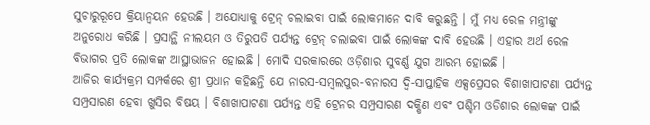ସୁଚାରୁରୂପେ କ୍ରିୟାନ୍ୱୟନ ହେଉଛି । ଅଯୋଧ୍ୟାକୁ ଟ୍ରେନ୍ ଚଲାଇବା ପାଇଁ ଲୋକମାନେ ଦାବି କରୁଛନ୍ତି । ମୁଁ ମଧ୍ୟ ରେଳ ମନ୍ତ୍ରୀଙ୍କୁ ଅନୁରୋଧ କରିଛି । ପ୍ରସାନ୍ଥି ନୀଲୟମ ଓ ତିରୁପତି ପର୍ଯ୍ୟନ୍ତ ଟ୍ରେନ୍ ଚଲାଇବା ପାଇଁ ଲୋକଙ୍କ ଦାବି ହେଉଛି । ଏହାର ଅର୍ଥ ରେଳ ବିଭାଗର ପ୍ରତି ଲୋକଙ୍କ ଆସ୍ଥାଭାଜନ ହୋଇଛି । ମୋଦି ସରକାରରେ ଓଡ଼ିଶାର ସୁବର୍ଣ୍ଣ ଯୁଗ ଆରମ୍ଭ ହୋଇଛି ।
ଆଜିର କାର୍ଯ୍ୟକ୍ରମ ସମ୍ପର୍କରେ ଶ୍ରୀ ପ୍ରଧାନ କହିଛନ୍ତି ଯେ ନାରସ-ସମ୍ବଲପୁର-ବନାରସ ଦ୍ୱି-ସାପ୍ତାହିକ ଏକ୍ସପ୍ରେସର ବିଶାଖାପାଟଣା ପର୍ଯ୍ୟନ୍ତ ସମ୍ପ୍ରସାରଣ ହେବା ଖୁସିର ବିଷୟ । ବିଶାଖାପାଟଣା ପର୍ଯ୍ୟନ୍ତ ଏହି ଟ୍ରେନର ସମ୍ପ୍ରସାରଣ ଦକ୍ଷିଣ ଏବଂ ପଶ୍ଚିମ ଓଡିଶାର ଲୋକଙ୍କ ପାଇଁ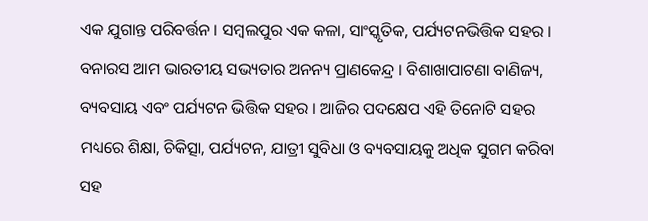ଏକ ଯୁଗାନ୍ତ ପରିବର୍ତ୍ତନ । ସମ୍ବଲପୁର ଏକ କଳା, ସାଂସ୍କୃତିକ, ପର୍ଯ୍ୟଟନଭିତ୍ତିକ ସହର । ବନାରସ ଆମ ଭାରତୀୟ ସଭ୍ୟତାର ଅନନ୍ୟ ପ୍ରାଣକେନ୍ଦ୍ର । ବିଶାଖାପାଟଣା ବାଣିଜ୍ୟ, ବ୍ୟବସାୟ ଏବଂ ପର୍ଯ୍ୟଟନ ଭିତ୍ତିକ ସହର । ଆଜିର ପଦକ୍ଷେପ ଏହି ତିନୋଟି ସହର ମଧ୍ୟରେ ଶିକ୍ଷା, ଚିକିତ୍ସା, ପର୍ଯ୍ୟଟନ, ଯାତ୍ରୀ ସୁବିଧା ଓ ବ୍ୟବସାୟକୁ ଅଧିକ ସୁଗମ କରିବା ସହ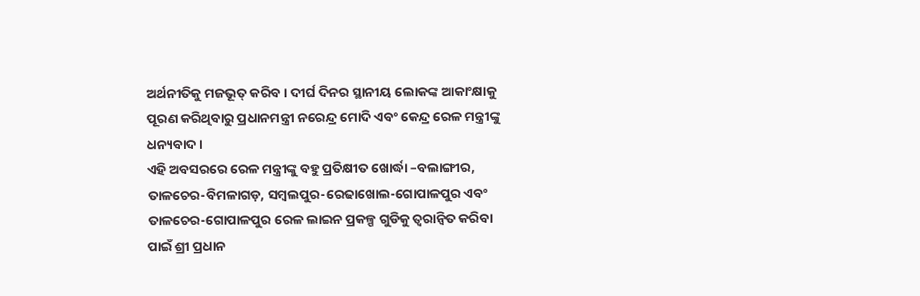ଅର୍ଥନୀତିକୁ ମଜଭୂତ୍ କରିବ । ଦୀର୍ଘ ଦିନର ସ୍ଥାନୀୟ ଲୋକଙ୍କ ଆକାଂକ୍ଷାକୁ ପୂରଣ କରିଥିବାରୁ ପ୍ରଧାନମନ୍ତ୍ରୀ ନରେନ୍ଦ୍ର ମୋଦି ଏବଂ କେନ୍ଦ୍ର ରେଳ ମନ୍ତ୍ରୀଙ୍କୁ ଧନ୍ୟବାଦ ।
ଏହି ଅବସରରେ ରେଳ ମନ୍ତ୍ରୀଙ୍କୁ ବହୁ ପ୍ରତିକ୍ଷୀତ ଖୋର୍ଦ୍ଧା –ବଲାଙ୍ଗୀର, ତାଳଚେର-ବିମଳାଗଡ଼, ସମ୍ବଲପୁର-ରେଢାଖୋଲ-ଗୋପାଳପୁର ଏବଂ ତାଳଚେର-ଗୋପାଳପୁର ରେଳ ଲାଇନ ପ୍ରକଳ୍ପ ଗୁଡିକୁ ତ୍ୱରାନ୍ୱିତ କରିବା ପାଇଁ ଶ୍ରୀ ପ୍ରଧାନ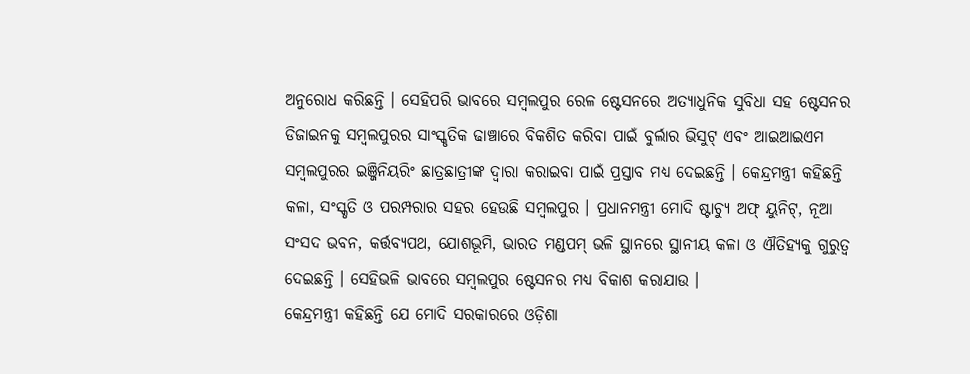ଅନୁରୋଧ କରିଛନ୍ତି । ସେହିପରି ଭାବରେ ସମ୍ବଲପୁର ରେଳ ଷ୍ଟେସନରେ ଅତ୍ୟାଧୁନିକ ସୁବିଧା ସହ ଷ୍ଟେସନର ଡିଜାଇନକୁ ସମ୍ବଲପୁରର ସାଂସ୍କୃତିକ ଢାଞ୍ଚାରେ ବିକଶିତ କରିବା ପାଇଁ ବୁର୍ଲାର ଭିସୁଟ୍ ଏବଂ ଆଇଆଇଏମ ସମ୍ବଲପୁରର ଇଞ୍ଜିନିୟରିଂ ଛାତ୍ରଛାତ୍ରୀଙ୍କ ଦ୍ୱାରା କରାଇବା ପାଇଁ ପ୍ରସ୍ତାବ ମଧ୍ୟ ଦେଇଛନ୍ତି । କେନ୍ଦ୍ରମନ୍ତ୍ରୀ କହିଛନ୍ତି କଳା, ସଂସ୍କୃତି ଓ ପରମ୍ପରାର ସହର ହେଉଛି ସମ୍ବଲପୁର । ପ୍ରଧାନମନ୍ତ୍ରୀ ମୋଦି ଷ୍ଟାଚ୍ୟୁ ଅଫ୍ ୟୁନିଟ୍, ନୂଆ ସଂସଦ ଭବନ, କର୍ତ୍ତବ୍ୟପଥ, ଯୋଶଭୂମି, ଭାରତ ମଣ୍ଡପମ୍ ଭଳି ସ୍ଥାନରେ ସ୍ଥାନୀୟ କଳା ଓ ଐତିହ୍ୟକୁ ଗୁରୁତ୍ୱ ଦେଇଛନ୍ତି । ସେହିଭଳି ଭାବରେ ସମ୍ବଲପୁର ଷ୍ଟେସନର ମଧ୍ୟ ବିକାଶ କରାଯାଉ ।
କେନ୍ଦ୍ରମନ୍ତ୍ରୀ କହିଛନ୍ତି ଯେ ମୋଦି ସରକାରରେ ଓଡ଼ିଶା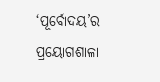‘ପୂର୍ବୋଦୟ’ର ପ୍ରୟୋଗଶାଳା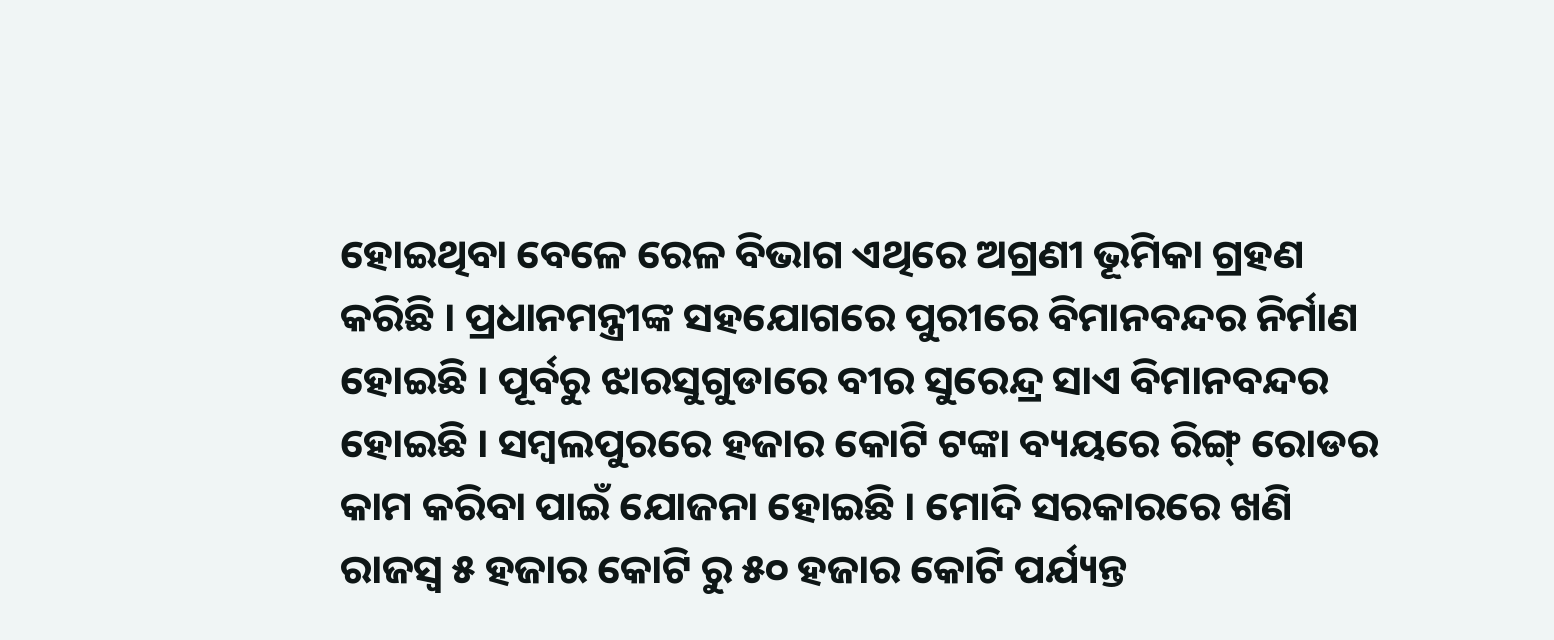ହୋଇଥିବା ବେଳେ ରେଳ ବିଭାଗ ଏଥିରେ ଅଗ୍ରଣୀ ଭୂମିକା ଗ୍ରହଣ କରିଛି । ପ୍ରଧାନମନ୍ତ୍ରୀଙ୍କ ସହଯୋଗରେ ପୁରୀରେ ବିମାନବନ୍ଦର ନିର୍ମାଣ ହୋଇଛି । ପୂର୍ବରୁ ଝାରସୁଗୁଡାରେ ବୀର ସୁରେନ୍ଦ୍ର ସାଏ ବିମାନବନ୍ଦର ହୋଇଛି । ସମ୍ବଲପୁରରେ ହଜାର କୋଟି ଟଙ୍କା ବ୍ୟୟରେ ରିଙ୍ଗ୍ ରୋଡର କାମ କରିବା ପାଇଁ ଯୋଜନା ହୋଇଛି । ମୋଦି ସରକାରରେ ଖଣି ରାଜସ୍ୱ ୫ ହଜାର କୋଟି ରୁ ୫୦ ହଜାର କୋଟି ପର୍ଯ୍ୟନ୍ତ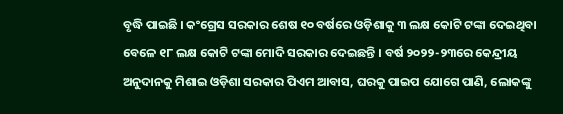ବୃଦ୍ଧି ପାଇଛି । କଂଗ୍ରେସ ସରକାର ଶେଷ ୧୦ ବର୍ଷରେ ଓଡ଼ିଶାକୁ ୩ ଲକ୍ଷ କୋଟି ଟଙ୍କା ଦେଇଥିବା ବେଳେ ୧୮ ଲକ୍ଷ କୋଟି ଟଙ୍କା ମୋଦି ସରକାର ଦେଇଛନ୍ତି । ବର୍ଷ ୨୦୨୨-୨୩ରେ କେନ୍ଦ୍ରୀୟ ଅନୁଦାନକୁ ମିଶାଇ ଓଡ଼ିଶା ସରକାର ପିଏମ ଆବାସ, ଘରକୁ ପାଇପ ଯୋଗେ ପାଣି, ଲୋକଙ୍କୁ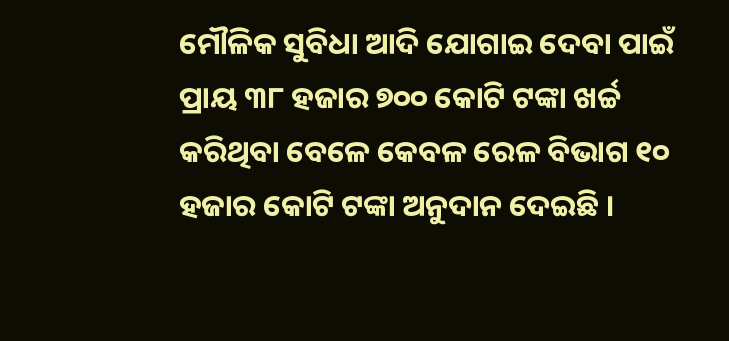ମୌଳିକ ସୁବିଧା ଆଦି ଯୋଗାଇ ଦେବା ପାଇଁ ପ୍ରାୟ ୩୮ ହଜାର ୭୦୦ କୋଟି ଟଙ୍କା ଖର୍ଚ୍ଚ କରିଥିବା ବେଳେ କେବଳ ରେଳ ବିଭାଗ ୧୦ ହଜାର କୋଟି ଟଙ୍କା ଅନୁଦାନ ଦେଇଛି ।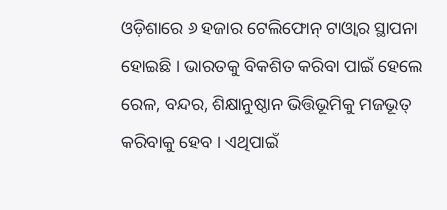ଓଡ଼ିଶାରେ ୬ ହଜାର ଟେଲିଫୋନ୍ ଟାଓ୍ୱାର ସ୍ଥାପନା ହୋଇଛି । ଭାରତକୁ ବିକଶିତ କରିବା ପାଇଁ ହେଲେ ରେଳ, ବନ୍ଦର, ଶିକ୍ଷାନୁଷ୍ଠାନ ଭିତ୍ତିଭୂମିକୁ ମଜଭୂତ୍ କରିବାକୁ ହେବ । ଏଥିପାଇଁ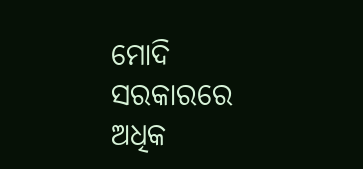ମୋଦି ସରକାରରେ ଅଧିକ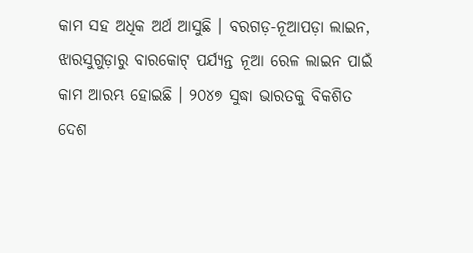କାମ ସହ ଅଧିକ ଅର୍ଥ ଆସୁଛି । ବରଗଡ଼-ନୂଆପଡ଼ା ଲାଇନ, ଝାରସୁଗୁଡ଼ାରୁ ବାରକୋଟ୍ ପର୍ଯ୍ୟନ୍ତ ନୂଆ ରେଳ ଲାଇନ ପାଇଁ କାମ ଆରମ୍ଭ ହୋଇଛି । ୨୦୪୭ ସୁଦ୍ଧା ଭାରତକୁ ବିକଶିତ ଦେଶ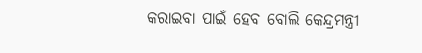କରାଇବା ପାଇଁ ହେବ ବୋଲି କେନ୍ଦ୍ରମନ୍ତ୍ରୀ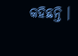କହିଛନ୍ତି ।